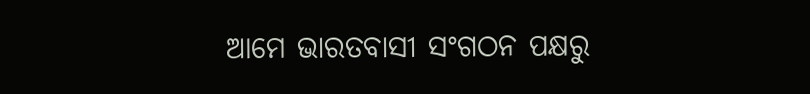ଆମେ ଭାରତବାସୀ ସଂଗଠନ ପକ୍ଷରୁ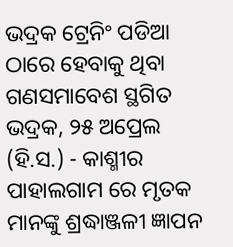ଭଦ୍ରକ ଟ୍ରେନିଂ ପଡିଆ ଠାରେ ହେବାକୁ ଥିବା ଗଣସମାବେଶ ସ୍ଥଗିତ
ଭଦ୍ରକ, ୨୫ ଅପ୍ରେଲ (ହି.ସ.) - କାଶ୍ମୀର ପାହାଲଗାମ ରେ ମୃତକ ମାନଙ୍କୁ ଶ୍ରଦ୍ଧାଞ୍ଜଳୀ ଜ୍ଞାପନ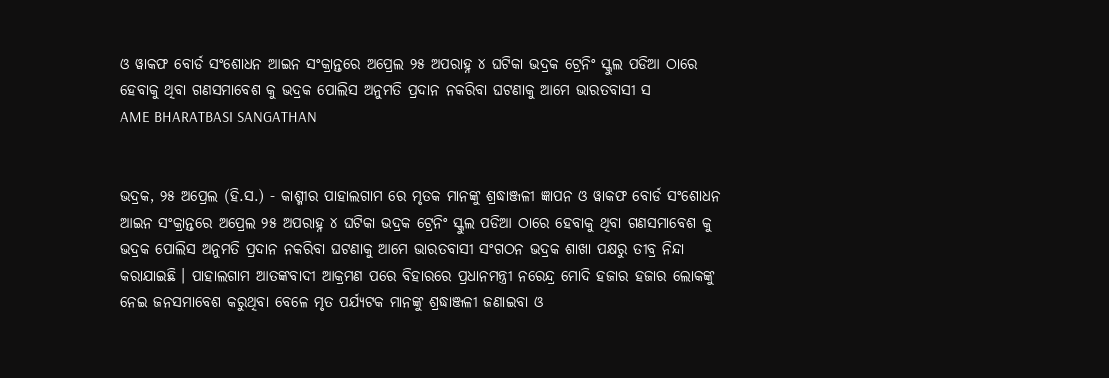ଓ ୱାକଫ ବୋର୍ଡ ସଂଶୋଧନ ଆଇନ ସଂକ୍ରାନ୍ତରେ ଅପ୍ରେଲ ୨୫ ଅପରାହ୍ନ ୪ ଘଟିକା ଭଦ୍ରକ ଟ୍ରେନିଂ ସ୍କୁଲ ପଡିଆ ଠାରେ ହେବାକୁ ଥିବା ଗଣସମାବେଶ କୁ ଭଦ୍ରକ ପୋଲିସ ଅନୁମତି ପ୍ରଦାନ ନକରିବା ଘଟଣାକୁ ଆମେ ଭାରତବାସୀ ସ
AME BHARATBASI SANGATHAN


ଭଦ୍ରକ, ୨୫ ଅପ୍ରେଲ (ହି.ସ.) - କାଶ୍ମୀର ପାହାଲଗାମ ରେ ମୃତକ ମାନଙ୍କୁ ଶ୍ରଦ୍ଧାଞ୍ଜଳୀ ଜ୍ଞାପନ ଓ ୱାକଫ ବୋର୍ଡ ସଂଶୋଧନ ଆଇନ ସଂକ୍ରାନ୍ତରେ ଅପ୍ରେଲ ୨୫ ଅପରାହ୍ନ ୪ ଘଟିକା ଭଦ୍ରକ ଟ୍ରେନିଂ ସ୍କୁଲ ପଡିଆ ଠାରେ ହେବାକୁ ଥିବା ଗଣସମାବେଶ କୁ ଭଦ୍ରକ ପୋଲିସ ଅନୁମତି ପ୍ରଦାନ ନକରିବା ଘଟଣାକୁ ଆମେ ଭାରତବାସୀ ସଂଗଠନ ଭଦ୍ରକ ଶାଖା ପକ୍ଷରୁ ତୀବ୍ର ନିନ୍ଦା କରାଯାଇଛି । ପାହାଲଗାମ ଆତଙ୍କବାଦୀ ଆକ୍ରମଣ ପରେ ବିହାରରେ ପ୍ରଧାନମନ୍ତ୍ରୀ ନରେନ୍ଦ୍ର ମୋଦି ହଜାର ହଜାର ଲୋକଙ୍କୁ ନେଇ ଜନସମାବେଶ କରୁଥିବା ବେଳେ ମୃତ ପର୍ଯ୍ୟଟକ ମାନଙ୍କୁ ଶ୍ରଦ୍ଧାଞ୍ଜଳୀ ଜଣାଇବା ଓ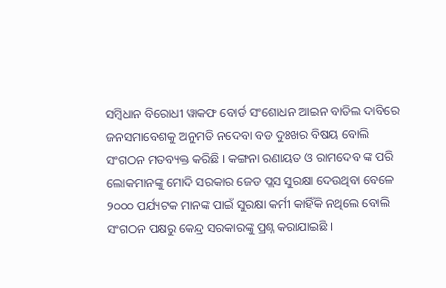ସମ୍ବିଧାନ ବିରୋଧୀ ୱାକଫ ବୋର୍ଡ ସଂଶୋଧନ ଆଇନ ବାତିଲ ଦାବିରେ ଜନସମାବେଶକୁ ଅନୁମତି ନଦେବା ବଡ ଦୁଃଖର ବିଷୟ ବୋଲି ସଂଗଠନ ମତବ୍ୟକ୍ତ କରିଛି । କଙ୍ଗନା ରଣାୟତ ଓ ରାମଦେବ ଙ୍କ ପରି ଲୋକମାନଙ୍କୁ ମୋଦି ସରକାର ଜେଡ ପ୍ଲସ ସୁରକ୍ଷା ଦେଉଥିବା ବେଳେ ୨୦୦୦ ପର୍ଯ୍ୟଟକ ମାନଙ୍କ ପାଇଁ ସୁରକ୍ଷା କର୍ମୀ କାହିଁକି ନଥିଲେ ବୋଲି ସଂଗଠନ ପକ୍ଷରୁ କେନ୍ଦ୍ର ସରକାରଙ୍କୁ ପ୍ରଶ୍ନ କରାଯାଇଛି ।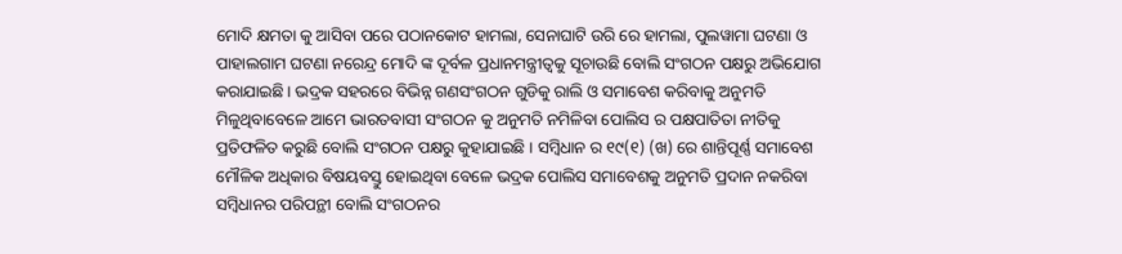ମୋଦି କ୍ଷମତା କୁ ଆସିବା ପରେ ପଠାନକୋଟ ହାମଲା, ସେନାଘାଟି ଉରି ରେ ହାମଲା, ପୁଲୱାମା ଘଟଣା ଓ ପାହାଲଗାମ ଘଟଣା ନରେନ୍ଦ୍ର ମୋଦି ଙ୍କ ଦୂର୍ବଳ ପ୍ରଧାନମନ୍ତ୍ରୀତ୍ୱକୁ ସୂଚାଉଛି ବୋଲି ସଂଗଠନ ପକ୍ଷରୁ ଅଭିଯୋଗ କରାଯାଇଛି । ଭଦ୍ରକ ସହରରେ ବିଭିନ୍ନ ଗଣସଂଗଠନ ଗୁଡିକୁ ରାଲି ଓ ସମାବେଶ କରିବାକୁ ଅନୁମତି ମିଳୁଥିବାବେଳେ ଆମେ ଭାରତବାସୀ ସଂଗଠନ କୁ ଅନୁମତି ନମିଳିବା ପୋଲିସ ର ପକ୍ଷପାତିତା ନୀତିକୁ ପ୍ରତିଫଳିତ କରୁଛି ବୋଲି ସଂଗଠନ ପକ୍ଷରୁ କୁହାଯାଇଛି । ସମ୍ବିଧାନ ର ୧୯(୧) (ଖ) ରେ ଶାନ୍ତିପୂର୍ଣ୍ଣ ସମାବେଶ ମୌଳିକ ଅଧିକାର ବିଷୟବସ୍ତୁ ହୋଇଥିବା ବେଳେ ଭଦ୍ରକ ପୋଲିସ ସମାବେଶକୁ ଅନୁମତି ପ୍ରଦାନ ନକରିବା ସମ୍ବିଧାନର ପରିପନ୍ଥୀ ବୋଲି ସଂଗଠନର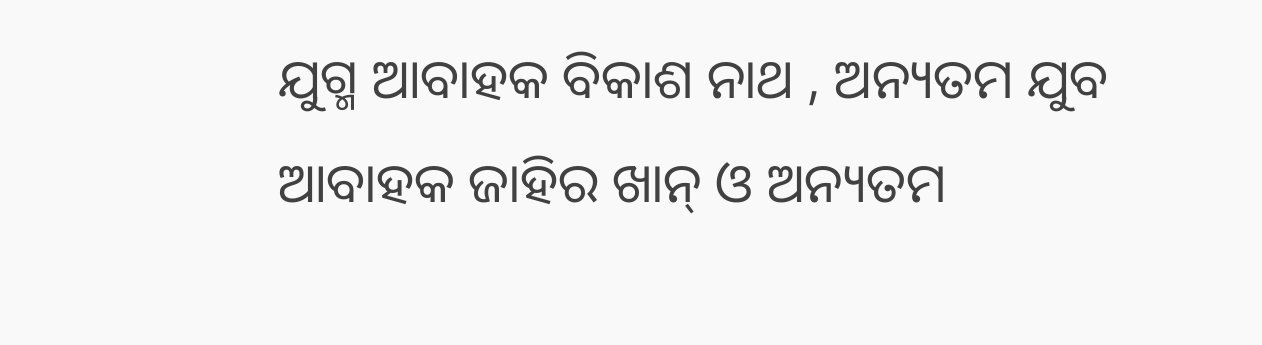ଯୁଗ୍ମ ଆବାହକ ବିକାଶ ନାଥ , ଅନ୍ୟତମ ଯୁବ ଆବାହକ ଜାହିର ଖାନ୍ ଓ ଅନ୍ୟତମ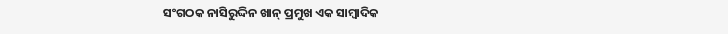ସଂଗଠକ ନାସିରୁଦ୍ଦିନ ଖାନ୍ ପ୍ରମୁଖ ଏକ ସାମ୍ବାଦିକ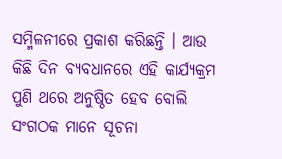ସମ୍ମିଳନୀରେ ପ୍ରକାଶ କରିଛନ୍ତି । ଆଉ କିଛି ଦିନ ବ୍ୟବଧାନରେ ଏହି କାର୍ଯ୍ୟକ୍ରମ ପୁଣି ଥରେ ଅନୁଷ୍ଠିତ ହେବ ବୋଲି ସଂଗଠକ ମାନେ ସୂଚନା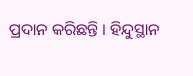ପ୍ରଦାନ କରିଛନ୍ତି । ହିନ୍ଦୁସ୍ଥାନ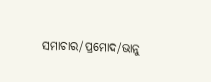ସମାଚାର/ପ୍ରମୋଦ/ଭାନୁ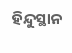ହିନ୍ଦୁସ୍ଥାନ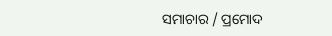ସମାଚାର / ପ୍ରମୋଦ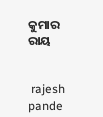କୁମାର ରାୟ


 rajesh pande